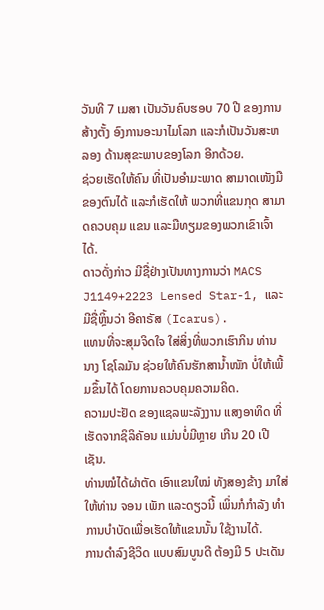ວັນທີ 7 ເມສາ ເປັນວັນຄົບຮອບ 70 ປີ ຂອງການສ້າງຕັ້ງ ອົງການອະນາໄມໂລກ ແລະກໍເປັນວັນສະຫລອງ ດ້ານສຸຂະພາບຂອງໂລກ ອີກດ້ວຍ.
ຊ່ວຍເຮັດໃຫ້ຄົນ ທີ່ເປັນອໍາມະພາດ ສາມາດເໜັງມືຂອງຕົນໄດ້ ແລະກໍເຮັດໃຫ້ ພວກທີ່ແຂນກຸດ ສາມາດຄວບຄຸມ ແຂນ ແລະມືທຽມຂອງພວກເຂົາເຈົ້າໄດ້.
ດາວດັ່ງກ່າວ ມີຊື່ຢ່າງເປັນທາງການວ່າ MACS J1149+2223 Lensed Star-1, ແລະມີຊື່ຫຼິ້ນວ່າ ອີຄາຣັສ (Icarus).
ແທນທີ່ຈະສຸມຈິດໃຈ ໃສ່ສິ່ງທີ່ພວກເຮົາກິນ ທ່ານນາງ ໂຊໂລມັນ ຊ່ວຍໃຫ້ຄົນຮັກສານໍ້າໜັກ ບໍ່ໃຫ້ເພີ້ມຂຶ້ນໄດ້ ໂດຍການຄວບຄຸມຄວາມຄິດ.
ຄວາມປະຢັດ ຂອງແຊລພະລັງງານ ແສງອາທິດ ທີ່ເຮັດຈາກຊິລິຄັອນ ແມ່ນບໍ່ມີຫຼາຍ ເກີນ 20 ເປີເຊັນ.
ທ່ານໝໍໄດ້ຜ່າຕັດ ເອົາແຂນໃໝ່ ທັງສອງຂ້າງ ມາໃສ່ໃຫ້ທ່ານ ຈອນ ເພັກ ແລະດຽວນີ້ ເພິ່ນກໍກໍາລັງ ທໍາການບໍາບັດເພື່ອເຮັດໃຫ້ແຂນນັ້ນ ໃຊ້ງານໄດ້.
ການດໍາລົງຊີວິດ ແບບສົມບູນດີ ຕ້ອງມີ 5 ປະເດັນ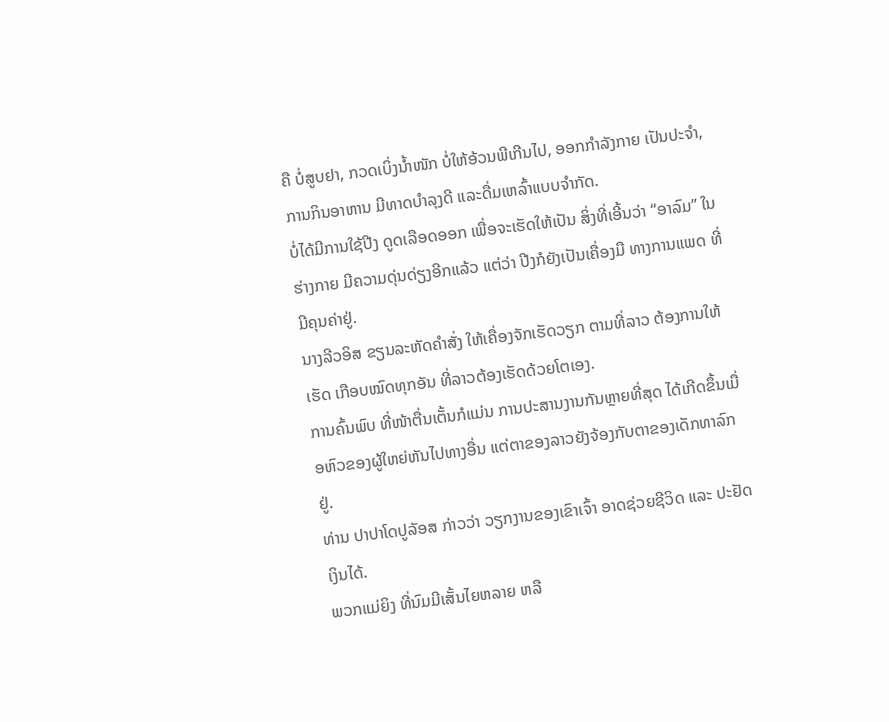ຄື ບໍ່ສູບຢາ, ກວດເບິ່ງນໍ້າໜັກ ບໍ່ໃຫ້ອ້ວນພີເກີນໄປ, ອອກກໍາລັງກາຍ ເປັນປະຈໍາ, ການກິນອາຫານ ມີທາດບໍາລຸງດີ ແລະດື່ມເຫລົ້າແບບຈໍາກັດ.
ບໍ່ໄດ້ມີການໃຊ້ປີງ ດູດເລືອດອອກ ເພື່ອຈະເຮັດໃຫ້ເປັນ ສິ່ງທີ່ເອີ້ນວ່າ “ອາລົມ” ໃນຮ່າງກາຍ ມີຄວາມດຸ່ນດ່ຽງອີກແລ້ວ ແຕ່ວ່າ ປີງກໍຍັງເປັນເຄື່ອງມື ທາງການແພດ ທີ່ມີຄຸນຄ່າຢູ່.
ນາງລີວອິສ ຂຽນລະຫັດຄໍາສັ່ງ ໃຫ້ເຄື່ອງຈັກເຮັດວຽກ ຕາມທີ່ລາວ ຕ້ອງການໃຫ້ເຮັດ ເກືອບໝົດທຸກອັນ ທີ່ລາວຕ້ອງເຮັດດ້ວຍໂຕເອງ.
ການຄົ້ນພົບ ທີ່ໜ້າຕື່ນເຕັ້ນກໍແມ່ນ ການປະສານງານກັນຫຼາຍທີ່ສຸດ ໄດ້ເກີດຂຶ້ນເມື່ອຫົວຂອງຜູ້ໃຫຍ່ຫັນໄປທາງອື່ນ ແຕ່ຕາຂອງລາວຍັງຈ້ອງກັບຕາຂອງເດັກທາລົກຢູ່.
ທ່ານ ປາປາໂດປູລັອສ ກ່າວວ່າ ວຽກງານຂອງເຂົາເຈົ້າ ອາດຊ່ວຍຊີວິດ ແລະ ປະຢັດເງິນໄດ້.
ພວກແມ່ຍິງ ທີ່ນົມມີເສັ້ນໄຍຫລາຍ ຫລື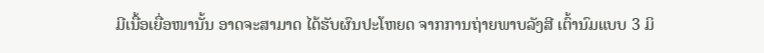ມີເນື້ອເຍື່ອໜານັ້ນ ອາດຈະສາມາດ ໄດ້ຮັບຜົນປະໂຫຍດ ຈາກການຖ່າຍພາບລັງສີ ເຕົ້ານົມແບບ 3 ມິ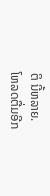ຕິ ນີ້ຫລາຍ.
ໂຫລດຕື່ມອີກ